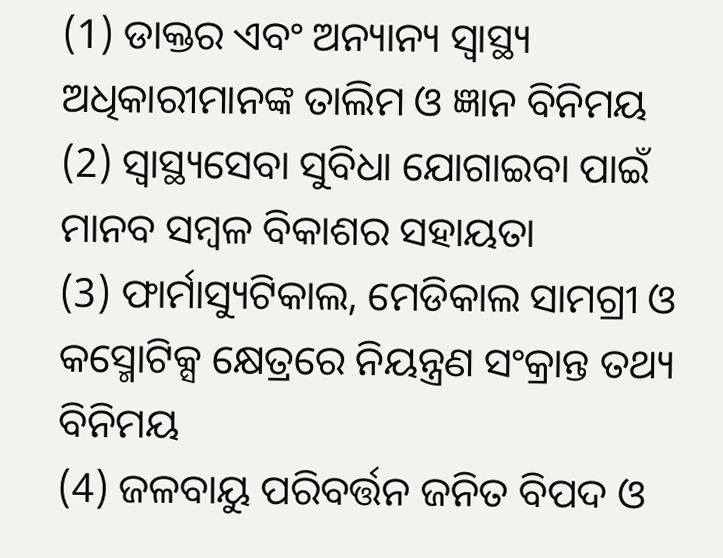(1) ଡାକ୍ତର ଏବଂ ଅନ୍ୟାନ୍ୟ ସ୍ୱାସ୍ଥ୍ୟ ଅଧିକାରୀମାନଙ୍କ ତାଲିମ ଓ ଜ୍ଞାନ ବିନିମୟ
(2) ସ୍ଵାସ୍ଥ୍ୟସେବା ସୁବିଧା ଯୋଗାଇବା ପାଇଁ ମାନବ ସମ୍ବଳ ବିକାଶର ସହାୟତା
(3) ଫାର୍ମାସ୍ୟୁଟିକାଲ, ମେଡିକାଲ ସାମଗ୍ରୀ ଓ କସ୍ମୋଟିକ୍ସ କ୍ଷେତ୍ରରେ ନିୟନ୍ତ୍ରଣ ସଂକ୍ରାନ୍ତ ତଥ୍ୟ ବିନିମୟ
(4) ଜଳବାୟୁ ପରିବର୍ତ୍ତନ ଜନିତ ବିପଦ ଓ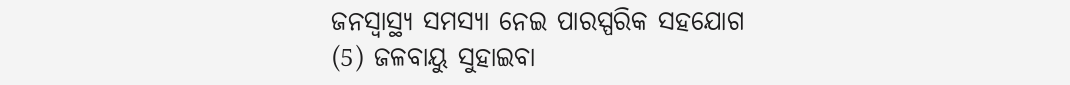ଜନସ୍ୱାସ୍ଥ୍ୟ ସମସ୍ୟା ନେଇ ପାରସ୍ପରିକ ସହଯୋଗ
(5) ଜଳବାୟୁ ସୁହାଇବା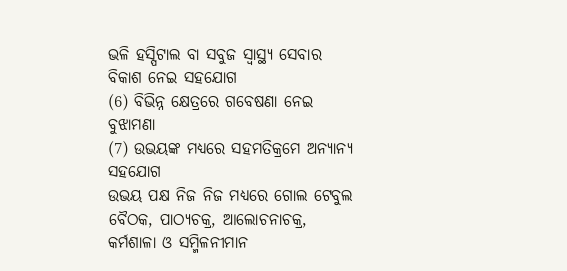ଭଳି ହସ୍ପିଟାଲ ବା ସବୁଜ ସ୍ୱାସ୍ଥ୍ୟ ସେବାର ବିକାଶ ନେଇ ସହଯୋଗ
(6) ବିଭିନ୍ନ କ୍ଷେତ୍ରରେ ଗବେଷଣା ନେଇ ବୁଝାମଣା
(7) ଉଭୟଙ୍କ ମଧ୍ୟରେ ସହମତିକ୍ରମେ ଅନ୍ୟାନ୍ୟ ସହଯୋଗ
ଉଭୟ ପକ୍ଷ ନିଜ ନିଜ ମଧ୍ୟରେ ଗୋଲ ଟେବୁଲ ବୈଠକ, ପାଠ୍ୟଚକ୍ର, ଆଲୋଚନାଚକ୍ର, କର୍ମଶାଳା ଓ ସମ୍ମିଳନୀମାନ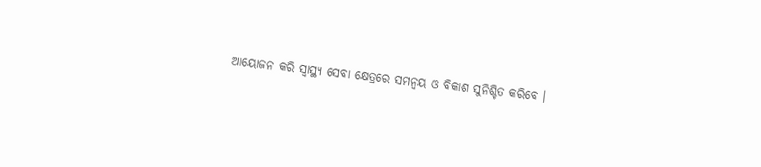ଆୟୋଜନ କରି ସ୍ୱାସ୍ଥ୍ୟ ସେବା କ୍ଷେତ୍ରରେ ସମନ୍ଵୟ ଓ ବିକାଶ ସୁନିଶ୍ଚିତ କରିବେ ।